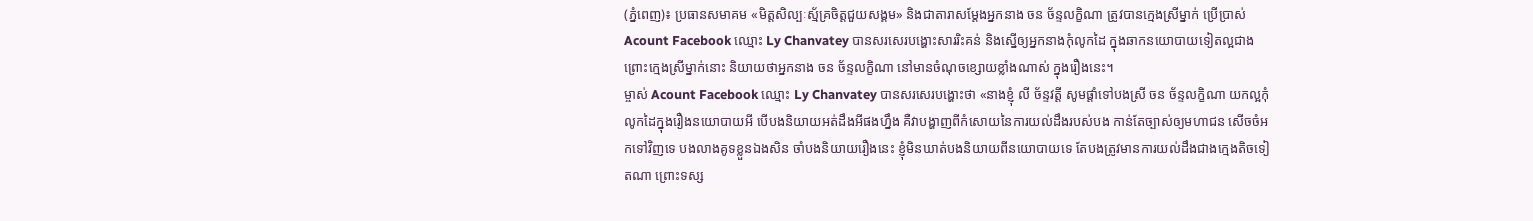(ភ្នំពេញ)៖ ប្រធានសមាគម «មិត្តសិល្បៈស្ម័គ្រចិត្តជួយសង្គម» និងជាតារាសម្តែងអ្នកនាង ចន ច័ន្ទលក្ខិណា ត្រូវបានក្មេងស្រីម្នាក់ ប្រើប្រាស់ Acount Facebook ឈ្មោះ Ly Chanvatey បានសរសេរបង្ហោះសាររិះគន់ និងស្នើឲ្យអ្នកនាងកុំលូកដៃ ក្នុងឆាកនយោបាយទៀតល្អជាង ព្រោះក្មេងស្រីម្នាក់នោះ និយាយថាអ្នកនាង ចន ច័ន្ទលក្ខិណា នៅមានចំណុចខ្សោយខ្លាំងណាស់ ក្នុងរឿងនេះ។
ម្ចាស់ Acount Facebook ឈ្មោះ Ly Chanvatey បានសរសេរបង្ហោះថា «នាងខ្ញុំ លី ច័ន្ទវត្តី សូមផ្តាំទៅបងស្រី ចន ច័ន្ទលក្ខិណា យកល្អកុំលូកដៃក្នុងរឿងនយោបាយអី បើបងនិយាយអត់ដឹងអីផងហ្នឹង គឺវាបង្ហាញពីកំសោយនៃការយល់ដឹងរបស់បង កាន់តែច្បាស់ឲ្យមហាជន សើចចំអកទៅវិញទេ បងលាងគូទខ្លួនឯងសិន ចាំបងនិយាយរឿងនេះ ខ្ញុំមិនឃាត់បងនិយាយពីនយោបាយទេ តែបងត្រូវមានការយល់ដឹងជាងក្មេងតិចទៀតណា ព្រោះទស្ស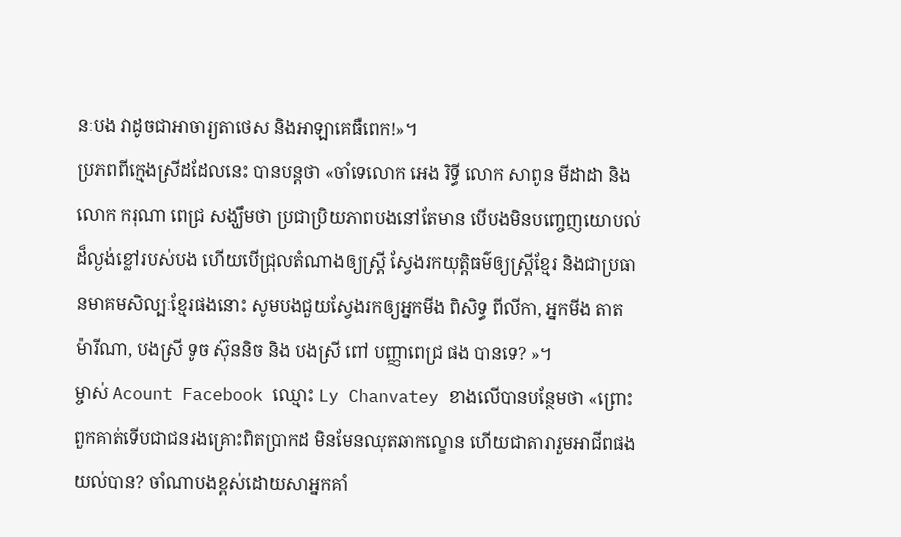នៈបង វាដូចជាអាចារ្យតាថេស និងអាឡាគេធឺពេក!»។
ប្រភពពីក្មេងស្រីដដែលនេះ បានបន្តថា «ចាំទេលោក អេង រិទ្ធី លោក សាពូន មីដាដា និង លោក ករុណា ពេជ្រ សង្ឃឹមថា ប្រជាប្រិយភាពបងនៅតែមាន បើបងមិនបញ្ចេញយោបល់ ដ៏ល្ងង់ខ្លៅរបស់បង ហើយបើជ្រុលតំណាងឲ្យស្ត្រី ស្វែងរកយុត្តិធម៌ឲ្យស្ត្រីខ្មែរ និងជាប្រធានមាគមសិល្បៈខ្មែរផងនោះ សូមបងជួយស្វែងរកឲ្យអ្នកមីង ពិសិទ្ធ ពីលីកា, អ្នកមីង តាត ម៉ារីណា, បងស្រី ទូច ស៊ុននិច និង បងស្រី ពៅ បញ្ញាពេជ្រ ផង បានទេ? »។
ម្ចាស់ Acount Facebook ឈ្មោះ Ly Chanvatey ខាងលើបានបន្ថែមថា «ព្រោះពួកគាត់ទើបជាជនរងគ្រោះពិតប្រាកដ មិនមែនឈុតឆាកល្ខោន ហើយជាតារារួមអាជីពផង យល់បាន? ចាំណាបងខ្ពស់ដោយសាអ្នកគាំ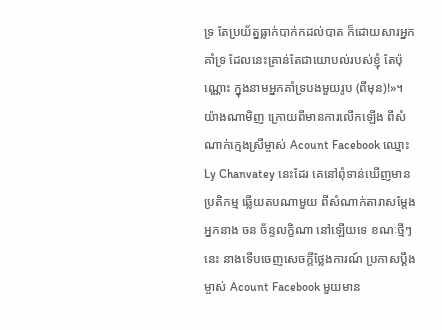ទ្រ តែប្រយ័ត្នធ្លាក់បាក់កដល់បាត ក៏ដោយសារអ្នកគាំទ្រ ដែលនេះគ្រាន់តែជាយោបល់របស់ខ្ញុំ តែប៉ុណ្ណោះ ក្នុងនាមអ្នកគាំទ្របងមួយរូប (ពីមុន)!»។
យ៉ាងណាមិញ ក្រោយពីមានការលើកឡើង ពីសំណាក់ក្មេងស្រីម្ចាស់ Acount Facebook ឈ្មោះ Ly Chanvatey នេះដែរ គេនៅពុំទាន់ឃើញមានប្រតិកម្ម ឆ្លើយតបណាមួយ ពីសំណាក់តារាសម្តែង អ្នកនាង ចន ច័ន្ទលក្ខិណា នៅឡើយទេ ខណៈថ្មីៗនេះ នាងទើបចេញសេចក្តីថ្លែងការណ៍ ប្រកាសប្តឹងម្ចាស់ Acount Facebook មួយមាន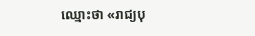ឈ្មោះថា «រាជ្យបុ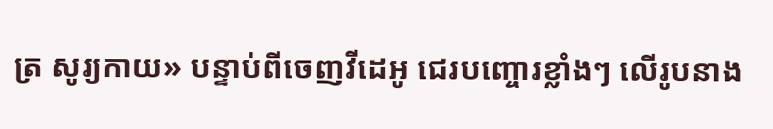ត្រ សូរ្យកាយ» បន្ទាប់ពីចេញវីដេអូ ជេរបញ្ចោរខ្លាំងៗ លើរូបនាង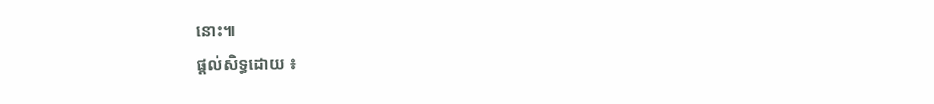នោះ៕
ផ្តល់សិទ្ធដោយ ៖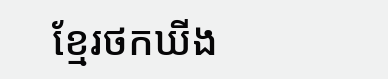ខ្មែរថកឃីង